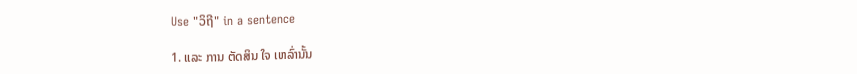Use "ວິຖີ" in a sentence

1. ແລະ ການ ຕັດສິນ ໃຈ ເຫລົ່ານັ້ນ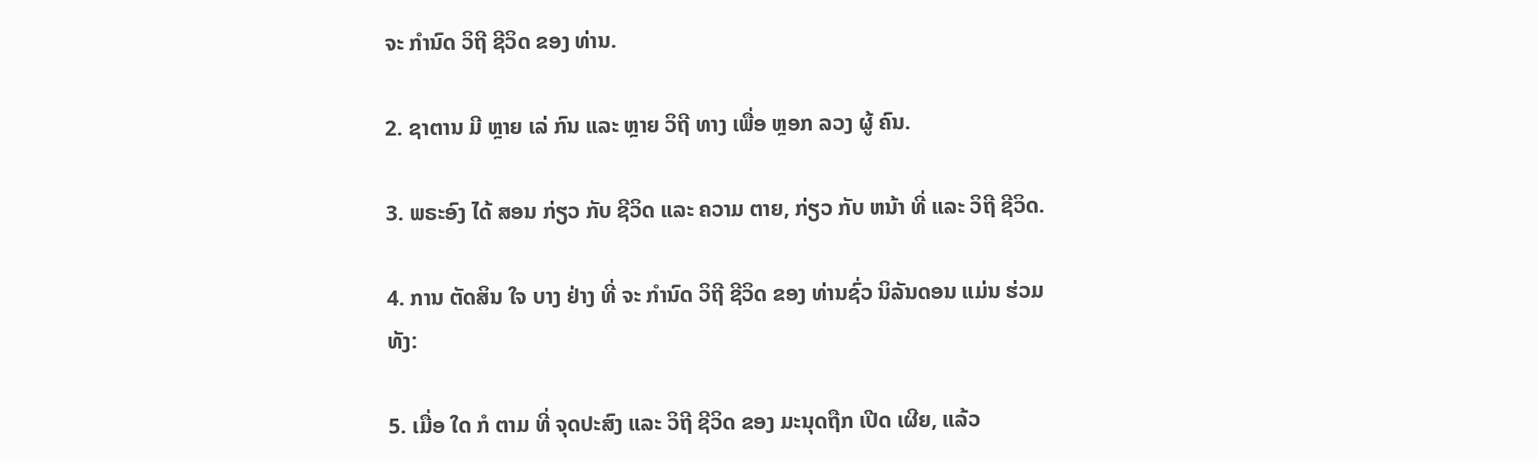ຈະ ກໍານົດ ວິຖີ ຊີວິດ ຂອງ ທ່ານ.

2. ຊາຕານ ມີ ຫຼາຍ ເລ່ ກົນ ແລະ ຫຼາຍ ວິຖີ ທາງ ເພື່ອ ຫຼອກ ລວງ ຜູ້ ຄົນ.

3. ພຣະອົງ ໄດ້ ສອນ ກ່ຽວ ກັບ ຊີວິດ ແລະ ຄວາມ ຕາຍ, ກ່ຽວ ກັບ ຫນ້າ ທີ່ ແລະ ວິຖີ ຊີວິດ.

4. ການ ຕັດສິນ ໃຈ ບາງ ຢ່າງ ທີ່ ຈະ ກໍານົດ ວິຖີ ຊີວິດ ຂອງ ທ່ານຊົ່ວ ນິລັນດອນ ແມ່ນ ຮ່ວມ ທັງ:

5. ເມື່ອ ໃດ ກໍ ຕາມ ທີ່ ຈຸດປະສົງ ແລະ ວິຖີ ຊີວິດ ຂອງ ມະນຸດຖືກ ເປີດ ເຜີຍ, ແລ້ວ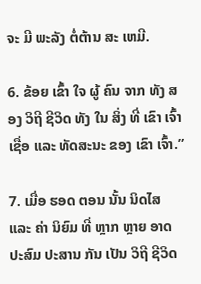ຈະ ມີ ພະລັງ ຕໍ່ຕ້ານ ສະ ເຫມີ.

6. ຂ້ອຍ ເຂົ້າ ໃຈ ຜູ້ ຄົນ ຈາກ ທັງ ສອງ ວິຖີ ຊີວິດ ທັງ ໃນ ສິ່ງ ທີ່ ເຂົາ ເຈົ້າ ເຊື່ອ ແລະ ທັດສະນະ ຂອງ ເຂົາ ເຈົ້າ.”

7. ເມື່ອ ຮອດ ຕອນ ນັ້ນ ນິດໄສ ແລະ ຄ່າ ນິຍົມ ທີ່ ຫຼາກ ຫຼາຍ ອາດ ປະສົມ ປະສານ ກັນ ເປັນ ວິຖີ ຊີວິດ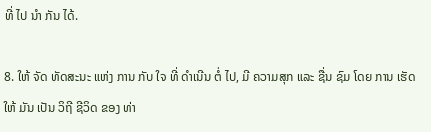ທີ່ ໄປ ນໍາ ກັນ ໄດ້.

8. ໃຫ້ ຈັດ ທັດສະນະ ແຫ່ງ ການ ກັບ ໃຈ ທີ່ ດໍາເນີນ ຕໍ່ ໄປ, ມີ ຄວາມສຸກ ແລະ ຊື່ນ ຊົມ ໂດຍ ການ ເຮັດ ໃຫ້ ມັນ ເປັນ ວິຖີ ຊີວິດ ຂອງ ທ່າ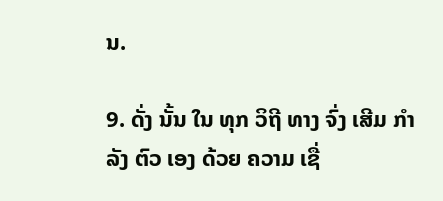ນ.

9. ດັ່ງ ນັ້ນ ໃນ ທຸກ ວິຖີ ທາງ ຈົ່ງ ເສີມ ກໍາລັງ ຕົວ ເອງ ດ້ວຍ ຄວາມ ເຊື່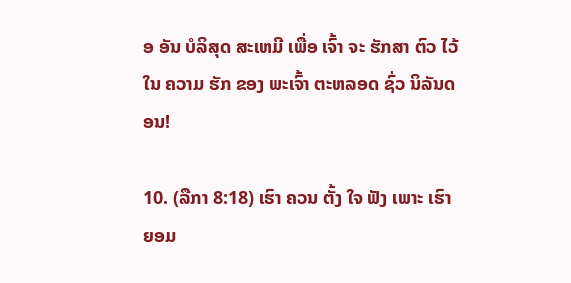ອ ອັນ ບໍລິສຸດ ສະເຫມີ ເພື່ອ ເຈົ້າ ຈະ ຮັກສາ ຕົວ ໄວ້ ໃນ ຄວາມ ຮັກ ຂອງ ພະເຈົ້າ ຕະຫລອດ ຊົ່ວ ນິລັນດອນ!

10. (ລືກາ 8:18) ເຮົາ ຄວນ ຕັ້ງ ໃຈ ຟັງ ເພາະ ເຮົາ ຍອມ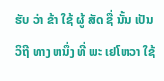ຮັບ ວ່າ ຂ້າ ໃຊ້ ຜູ້ ສັດ ຊື່ ນັ້ນ ເປັນ ວິຖີ ທາງ ຫນຶ່ງ ທີ່ ພະ ເຢໂຫວາ ໃຊ້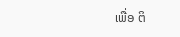ເພື່ອ ຕິ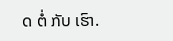ດ ຕໍ່ ກັບ ເຮົາ.